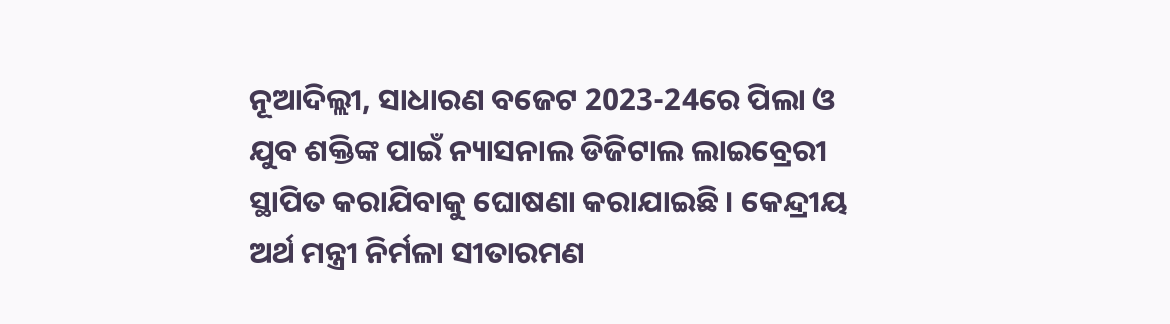ନୂଆଦିଲ୍ଲୀ, ସାଧାରଣ ବଜେଟ 2023-24ରେ ପିଲା ଓ ଯୁବ ଶକ୍ତିଙ୍କ ପାଇଁ ନ୍ୟାସନାଲ ଡିଜିଟାଲ ଲାଇବ୍ରେରୀ ସ୍ଥାପିତ କରାଯିବାକୁ ଘୋଷଣା କରାଯାଇଛି । କେନ୍ଦ୍ରୀୟ ଅର୍ଥ ମନ୍ତ୍ରୀ ନିର୍ମଳା ସୀତାରମଣ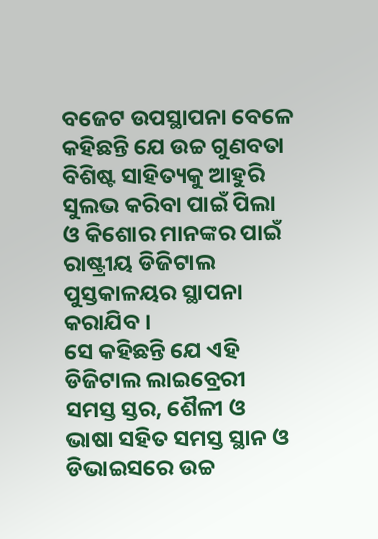ବଜେଟ ଉପସ୍ଥାପନା ବେଳେ କହିଛନ୍ତି ଯେ ଉଚ୍ଚ ଗୁଣବତା ବିଶିଷ୍ଟ ସାହିତ୍ୟକୁ ଆହୁରି ସୁଲଭ କରିବା ପାଇଁ ପିଲା ଓ କିଶୋର ମାନଙ୍କର ପାଇଁ ରାଷ୍ଟ୍ରୀୟ ଡିଜିଟାଲ ପୁସ୍ତକାଳୟର ସ୍ଥାପନା କରାଯିବ ।
ସେ କହିଛନ୍ତି ଯେ ଏହି ଡିଜିଟାଲ ଲାଇବ୍ରେରୀ ସମସ୍ତ ସ୍ତର, ଶୈଳୀ ଓ ଭାଷା ସହିତ ସମସ୍ତ ସ୍ଥାନ ଓ ଡିଭାଇସରେ ଉଚ୍ଚ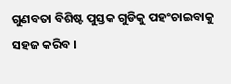ଗୁଣବତା ବିଶିଷ୍ଟ ପୁସ୍ତକ ଗୁଡିକୁ ପହଂଚାଇବାକୁ ସହଜ କରିବ ।